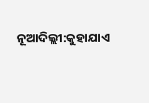ନୂଆଦିଲ୍ଲୀ:କୁହାଯାଏ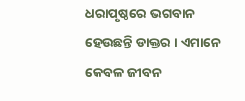ଧରାପୃଷ୍ଠରେ ଭଗବାନ ହେଉଛନ୍ତି ଡାକ୍ତର । ଏମାନେ କେବଳ ଜୀବନ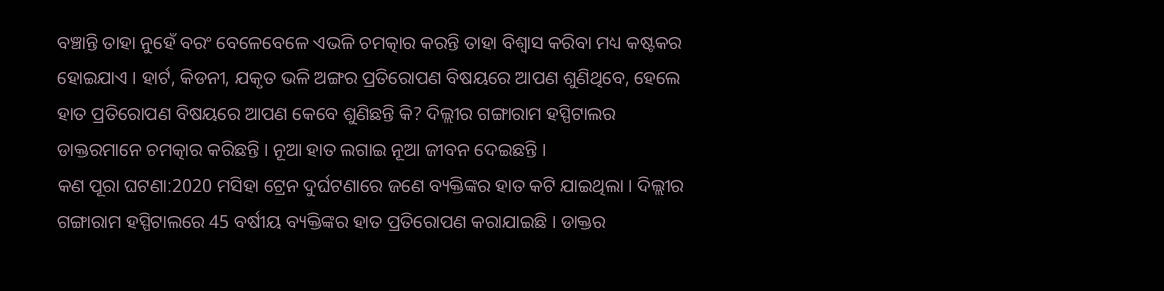ବଞ୍ଚାନ୍ତି ତାହା ନୁହେଁ ବରଂ ବେଳେବେଳେ ଏଭଳି ଚମତ୍କାର କରନ୍ତି ତାହା ବିଶ୍ବାସ କରିବା ମଧ୍ୟ କଷ୍ଟକର ହୋଇଯାଏ । ହାର୍ଟ, କିଡନୀ, ଯକୃତ ଭଳି ଅଙ୍ଗର ପ୍ରତିରୋପଣ ବିଷୟରେ ଆପଣ ଶୁଣିଥିବେ, ହେଲେ ହାତ ପ୍ରତିରୋପଣ ବିଷୟରେ ଆପଣ କେବେ ଶୁଣିଛନ୍ତି କି? ଦିଲ୍ଲୀର ଗଙ୍ଗାରାମ ହସ୍ପିଟାଲର ଡାକ୍ତରମାନେ ଚମତ୍କାର କରିଛନ୍ତି । ନୂଆ ହାତ ଲଗାଇ ନୂଆ ଜୀବନ ଦେଇଛନ୍ତି ।
କଣ ପୂରା ଘଟଣା:2020 ମସିହା ଟ୍ରେନ ଦୁର୍ଘଟଣାରେ ଜଣେ ବ୍ୟକ୍ତିଙ୍କର ହାତ କଟି ଯାଇଥିଲା । ଦିଲ୍ଲୀର ଗଙ୍ଗାରାମ ହସ୍ପିଟାଲରେ 45 ବର୍ଷୀୟ ବ୍ୟକ୍ତିଙ୍କର ହାତ ପ୍ରତିରୋପଣ କରାଯାଇଛି । ଡାକ୍ତର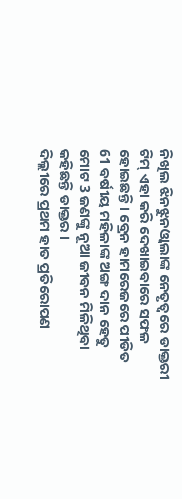ନିଖିଲ ଝିନଝୁନଓ୍ବାଲାଙ୍କ ନେତୃତ୍ବରେ ଡାକ୍ତରୀ ଟିମ୍ ଏହା କରି ଦେଖାଇବାରେ ସଫଳ ହୋଇଛନ୍ତି । ବ୍ରେନ ହାମରେଜରେ ପୀଡିତ 61 ବର୍ଷୀୟ ମହିଳାଙ୍କ ଅଙ୍ଗ ଦାନ ହେତୁ ମୋଟ 3 ଜଣଙ୍କୁ ନୂଆ ଜୀବନ ମିଳିଥିବା କହିଛନ୍ତି ଡାକ୍ତର ।
ଦିଲ୍ଲୀରେ ପ୍ରଥମ ହାତ ପ୍ରତିରୋପଣ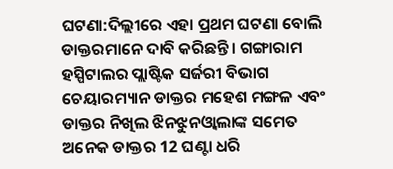ଘଟଣା:ଦିଲ୍ଲୀରେ ଏହା ପ୍ରଥମ ଘଟଣା ବୋଲି ଡାକ୍ତରମାନେ ଦାବି କରିଛନ୍ତି । ଗଙ୍ଗାରାମ ହସ୍ପିଟାଲର ପ୍ଲାଷ୍ଟିକ ସର୍ଜରୀ ବିଭାଗ ଚେୟାରମ୍ୟାନ ଡାକ୍ତର ମହେଶ ମଙ୍ଗଳ ଏବଂ ଡାକ୍ତର ନିଖିଲ ଝିନଝୁନଓ୍ବାଲାଙ୍କ ସମେତ ଅନେକ ଡାକ୍ତର 12 ଘଣ୍ଟା ଧରି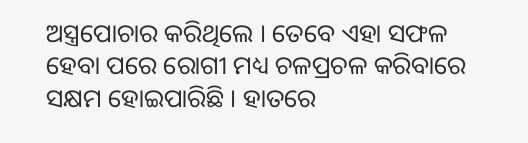ଅସ୍ତ୍ରପୋଚାର କରିଥିଲେ । ତେବେ ଏହା ସଫଳ ହେବା ପରେ ରୋଗୀ ମଧ୍ୟ ଚଳପ୍ରଚଳ କରିବାରେ ସକ୍ଷମ ହୋଇପାରିଛି । ହାତରେ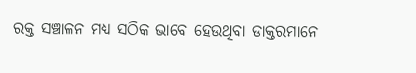ରକ୍ତ ସଞ୍ଚାଳନ ମଧ୍ୟ ସଠିକ ଭାବେ ହେଉଥିବା ଡାକ୍ତରମାନେ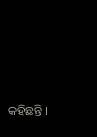କହିଛନ୍ତି ।